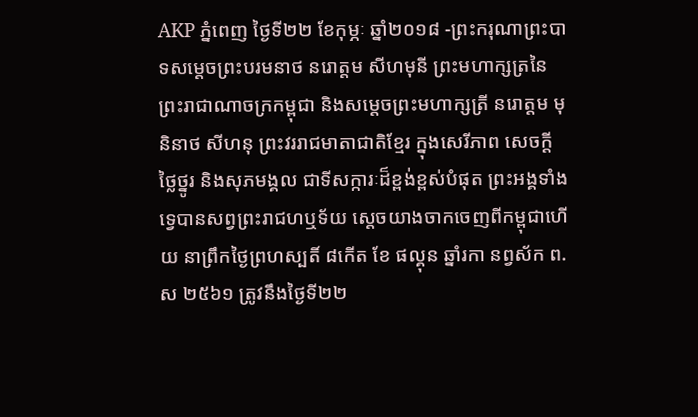AKP ភ្នំពេញ ថ្ងៃទី២២ ខែកុម្ភៈ ឆ្នាំ២០១៨ -ព្រះករុណាព្រះបាទសម្ដេចព្រះបរមនាថ នរោត្ដម សីហមុនី ព្រះមហាក្សត្រនៃព្រះរាជាណាចក្រកម្ពុជា និងសម្ដេចព្រះមហាក្សត្រី នរោត្ដម មុនិនាថ សីហនុ ព្រះវររាជមាតាជាតិខ្មែរ ក្នុងសេរីភាព សេចក្ដីថ្លៃថ្នូរ និងសុភមង្គល ជាទីសក្ការៈដ៏ខ្ពង់ខ្ពស់បំផុត ព្រះអង្គទាំងទ្វេបានសព្វព្រះរាជហឬទ័យ ស្ដេចយាងចាកចេញពីកម្ពុជាហើយ នាព្រឹកថ្ងៃព្រហស្បតិ៍ ៨កើត ខែ ផល្គុន ឆ្នាំរកា នព្វស័ក ព.ស ២៥៦១ ត្រូវនឹងថ្ងៃទី២២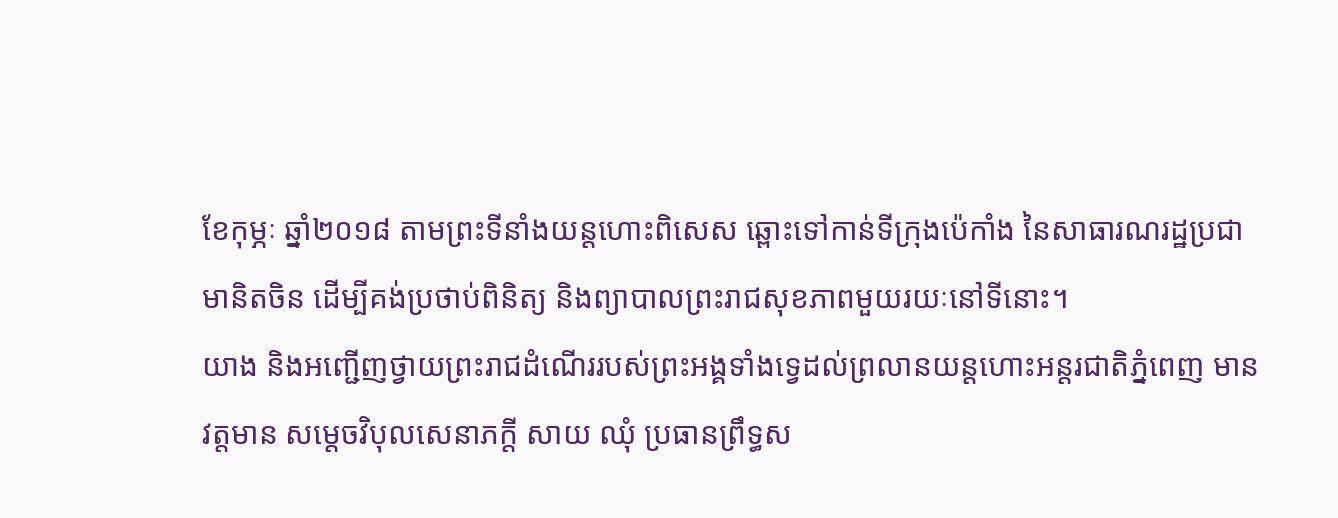ខែកុម្ភៈ ឆ្នាំ២០១៨ តាមព្រះទីនាំងយន្តហោះពិសេស ឆ្ពោះទៅកាន់ទីក្រុងប៉េកាំង នៃសាធារណរដ្ឋប្រជាមានិតចិន ដើម្បីគង់ប្រថាប់ពិនិត្យ និងព្យាបាលព្រះរាជសុខភាពមួយរយៈនៅទីនោះ។
យាង និងអញ្ជើញថ្វាយព្រះរាជដំណើររបស់ព្រះអង្គទាំងទ្វេដល់ព្រលានយន្តហោះអន្តរជាតិភ្នំពេញ មានវត្តមាន សម្ដេចវិបុលសេនាភក្ដី សាយ ឈុំ ប្រធានព្រឹទ្ធស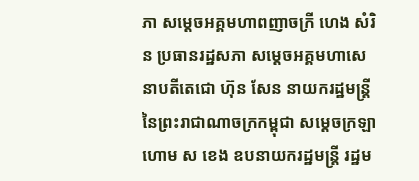ភា សម្ដេចអគ្គមហាពញាចក្រី ហេង សំរិន ប្រធានរដ្ឋសភា សម្ដេចអគ្គមហាសេនាបតីតេជោ ហ៊ុន សែន នាយករដ្ឋមន្ត្រី នៃព្រះរាជាណាចក្រកម្ពុជា សម្ដេចក្រឡាហោម ស ខេង ឧបនាយករដ្ឋមន្ត្រី រដ្ឋម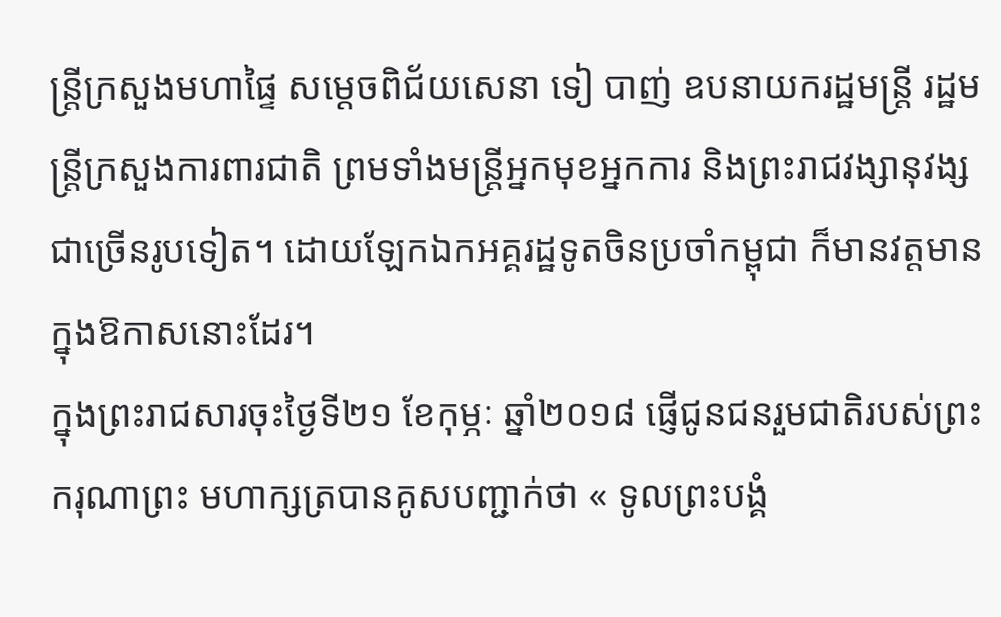ន្ត្រីក្រសួងមហាផ្ទៃ សម្ដេចពិជ័យសេនា ទៀ បាញ់ ឧបនាយករដ្ឋមន្ត្រី រដ្ឋមន្ត្រីក្រសួងការពារជាតិ ព្រមទាំងមន្ត្រីអ្នកមុខអ្នកការ និងព្រះរាជវង្សានុវង្សជាច្រើនរូបទៀត។ ដោយឡែកឯកអគ្គរដ្ឋទូតចិនប្រចាំកម្ពុជា ក៏មានវត្តមានក្នុងឱកាសនោះដែរ។
ក្នុងព្រះរាជសារចុះថ្ងៃទី២១ ខែកុម្ភៈ ឆ្នាំ២០១៨ ផ្ញើជូនជនរួមជាតិរបស់ព្រះករុណាព្រះ មហាក្សត្របានគូសបញ្ជាក់ថា « ទូលព្រះបង្គំ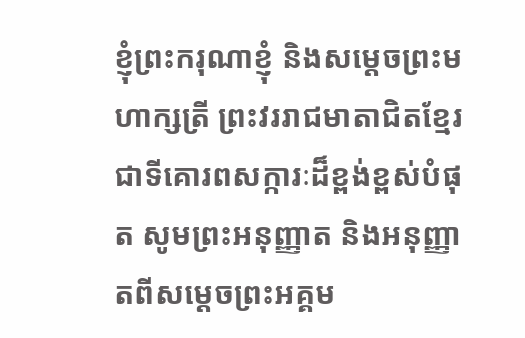ខ្ញុំព្រះករុណាខ្ញុំ និងសម្ដេចព្រះមហាក្សត្រី ព្រះវររាជមាតាជិតខ្មែរ ជាទីគោរពសក្ការៈដ៏ខ្ពង់ខ្ពស់បំផុត សូមព្រះអនុញ្ញាត និងអនុញ្ញាតពីសម្ដេចព្រះអគ្គម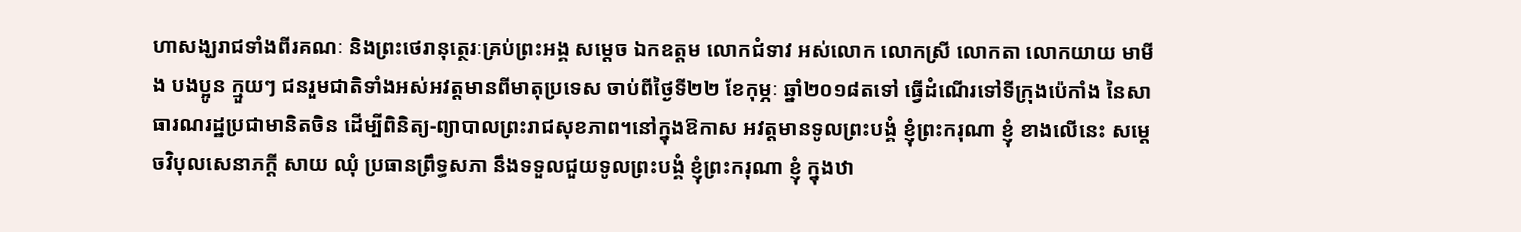ហាសង្ឃរាជទាំងពីរគណៈ និងព្រះថេរានុត្ថេរៈគ្រប់ព្រះអង្គ សម្ដេច ឯកឧត្ដម លោកជំទាវ អស់លោក លោកស្រី លោកតា លោកយាយ មាមីង បងប្អូន ក្មួយៗ ជនរួមជាតិទាំងអស់អវត្តមានពីមាតុប្រទេស ចាប់ពីថ្ងៃទី២២ ខែកុម្ភៈ ឆ្នាំ២០១៨តទៅ ធ្វើដំណើរទៅទីក្រុងប៉េកាំង នៃសាធារណរដ្ឋប្រជាមានិតចិន ដើម្បីពិនិត្យ-ព្យាបាលព្រះរាជសុខភាព។នៅក្នុងឱកាស អវត្តមានទូលព្រះបង្គំ ខ្ញុំព្រះករុណា ខ្ញុំ ខាងលើនេះ សម្ដេចវិបុលសេនាភក្ដី សាយ ឈុំ ប្រធានព្រឹទ្ធសភា នឹងទទួលជួយទូលព្រះបង្គំ ខ្ញុំព្រះករុណា ខ្ញុំ ក្នុងឋា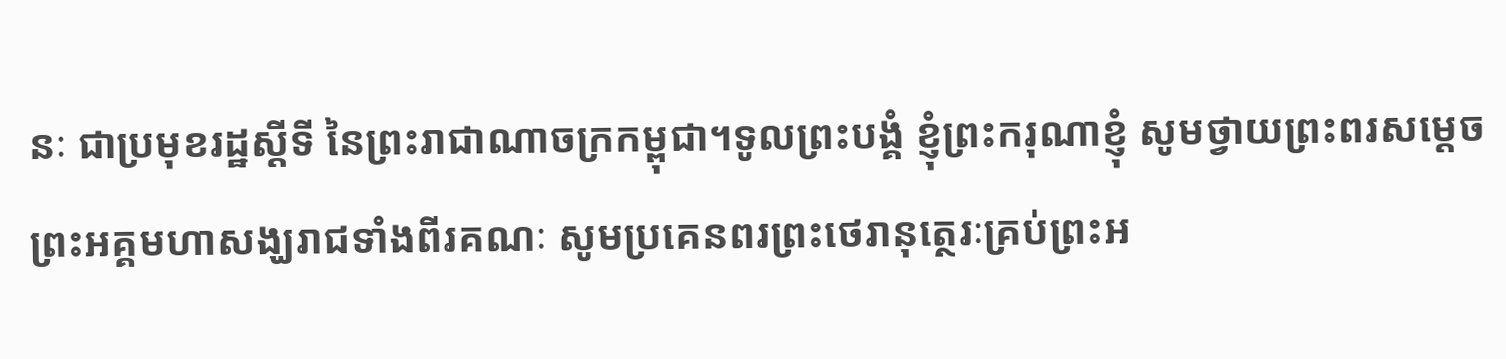នៈ ជាប្រមុខរដ្ឋស្ដីទី នៃព្រះរាជាណាចក្រកម្ពុជា។ទូលព្រះបង្គំ ខ្ញុំព្រះករុណាខ្ញុំ សូមថ្វាយព្រះពរសម្ដេចព្រះអគ្គមហាសង្ឃរាជទាំងពីរគណៈ សូមប្រគេនពរព្រះថេរានុត្ថេរៈគ្រប់ព្រះអ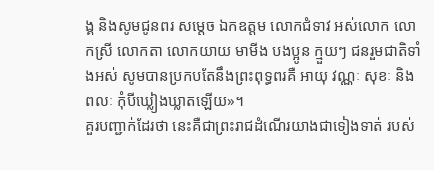ង្គ និងសូមជូនពរ សម្ដេច ឯកឧត្ដម លោកជំទាវ អស់លោក លោកស្រី លោកតា លោកយាយ មាមីង បងប្អូន ក្មួយៗ ជនរួមជាតិទាំងអស់ សូមបានប្រកបតែនឹងព្រះពុទ្ធពរគឺ អាយុ វណ្ណៈ សុខៈ និងពលៈ កុំបីឃ្លៀងឃ្លាតឡើយ»។
គួរបញ្ជាក់ដែរថា នេះគឺជាព្រះរាជដំណើរយាងជាទៀងទាត់ របស់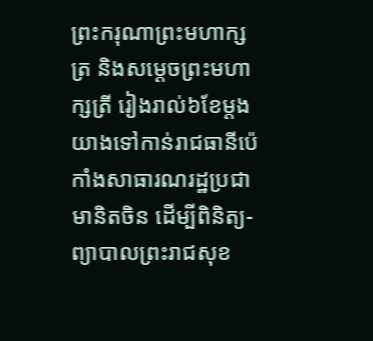ព្រះករុណាព្រះមហាក្សត្រ និងសម្ដេចព្រះមហាក្សត្រី រៀងរាល់៦ខែម្ដងយាងទៅកាន់រាជធានីប៉េកាំងសាធារណរដ្ឋប្រជាមានិតចិន ដើម្បីពិនិត្យ-ព្យាបាលព្រះរាជសុខ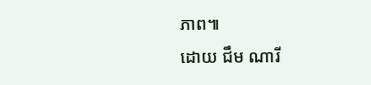ភាព៕
ដោយ ជឹម ណារី